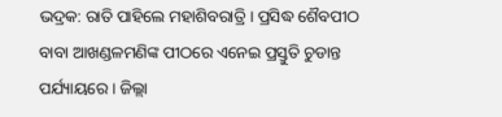ଭଦ୍ରକ: ରାତି ପାହିଲେ ମହାଶିବରାତ୍ରି । ପ୍ରସିଦ୍ଧ ଶୈବପୀଠ ବାବା ଆଖଣ୍ଡଳମଣିଙ୍କ ପୀଠରେ ଏନେଇ ପ୍ରସ୍ତୁତି ଚୁଡାନ୍ତ ପର୍ଯ୍ୟାୟରେ । ଜିଲ୍ଲା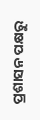ପ୍ରଶାସନ ପକ୍ଷରୁ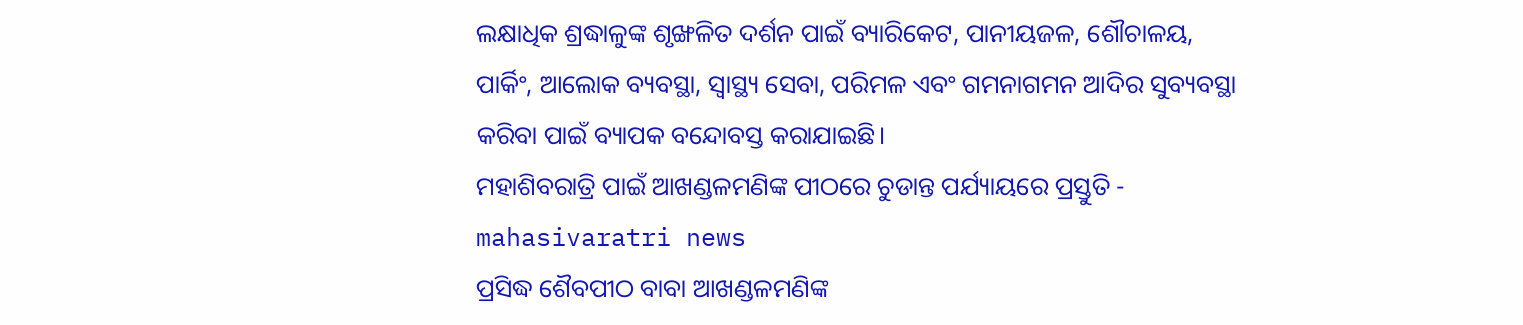ଲକ୍ଷାଧିକ ଶ୍ରଦ୍ଧାଳୁଙ୍କ ଶୃଙ୍ଖଳିତ ଦର୍ଶନ ପାଇଁ ବ୍ୟାରିକେଟ, ପାନୀୟଜଳ, ଶୌଚାଳୟ, ପାର୍କିଂ, ଆଲୋକ ବ୍ୟବସ୍ଥା, ସ୍ବାସ୍ଥ୍ୟ ସେବା, ପରିମଳ ଏବଂ ଗମନାଗମନ ଆଦିର ସୁବ୍ୟବସ୍ଥା କରିବା ପାଇଁ ବ୍ୟାପକ ବନ୍ଦୋବସ୍ତ କରାଯାଇଛି।
ମହାଶିବରାତ୍ରି ପାଇଁ ଆଖଣ୍ଡଳମଣିଙ୍କ ପୀଠରେ ଚୁଡାନ୍ତ ପର୍ଯ୍ୟାୟରେ ପ୍ରସ୍ତୁତି - mahasivaratri news
ପ୍ରସିଦ୍ଧ ଶୈବପୀଠ ବାବା ଆଖଣ୍ଡଳମଣିଙ୍କ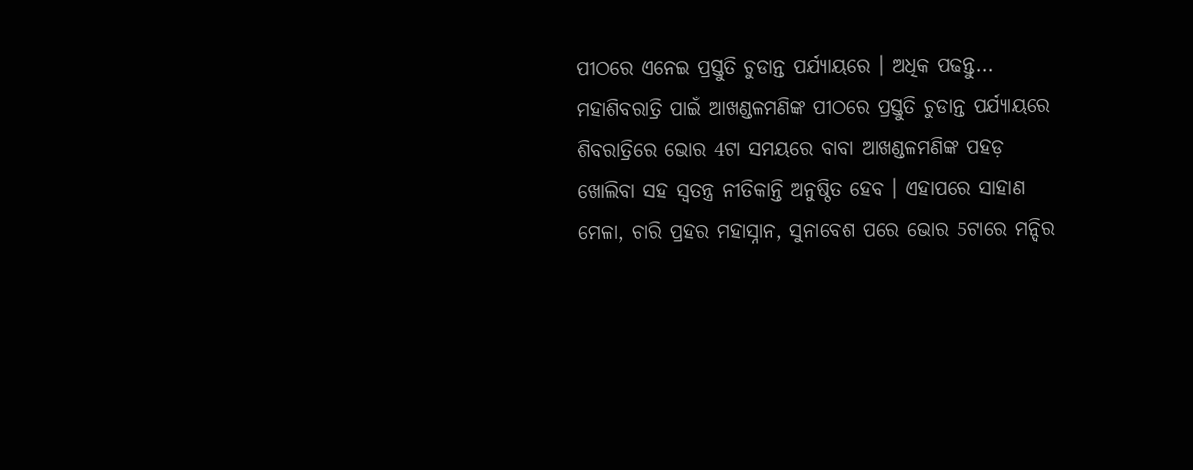ପୀଠରେ ଏନେଇ ପ୍ରସ୍ତୁତି ଚୁଡାନ୍ତ ପର୍ଯ୍ୟାୟରେ । ଅଧିକ ପଢନ୍ତୁ...
ମହାଶିବରାତ୍ରି ପାଇଁ ଆଖଣ୍ଡଳମଣିଙ୍କ ପୀଠରେ ପ୍ରସ୍ତୁତି ଚୁଡାନ୍ତ ପର୍ଯ୍ୟାୟରେ
ଶିବରାତ୍ରିରେ ଭୋର 4ଟା ସମୟରେ ବାବା ଆଖଣ୍ଡଳମଣିଙ୍କ ପହଡ଼ ଖୋଲିବା ସହ ସ୍ଵତନ୍ତ୍ର ନୀତିକାନ୍ତି ଅନୁଷ୍ଠିତ ହେବ । ଏହାପରେ ସାହାଣ ମେଳା, ଚାରି ପ୍ରହର ମହାସ୍ନାନ, ସୁନାବେଶ ପରେ ଭୋର 5ଟାରେ ମନ୍ଦିର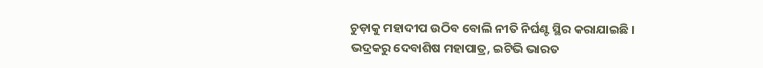ଚୁଡ଼ାକୁ ମହାଦୀପ ଉଠିବ ବୋଲି ନୀତି ନିର୍ଘଣ୍ଟ ସ୍ଥିର କରାଯାଇଛି ।
ଭଦ୍ରକରୁ ଦେବାଶିଷ ମହାପାତ୍ର, ଇଟିଭି ଭାରତ